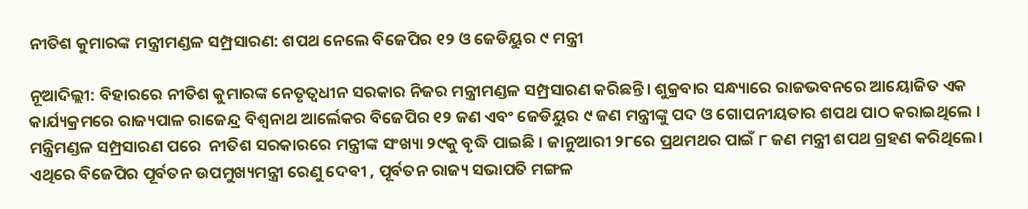ନୀତିଶ କୁମାରଙ୍କ ମନ୍ତ୍ରୀମଣ୍ଡଳ ସମ୍ପ୍ରସାରଣ: ଶପଥ ନେଲେ ବିଜେପିର ୧୨ ଓ ଜେଡିୟୁର ୯ ମନ୍ତ୍ରୀ

ନୂଆଦିଲ୍ଲୀ: ବିହାରରେ ନୀତିଶ କୁମାରଙ୍କ ନେତୃତ୍ଵଧୀନ ସରକାର ନିଜର ମନ୍ତ୍ରୀମଣ୍ଡଳ ସମ୍ପ୍ରସାରଣ କରିଛନ୍ତି। ଶୁକ୍ରବାର ସନ୍ଧ୍ୟାରେ ରାଜଭବନରେ ଆୟୋଜିତ ଏକ କାର୍ଯ୍ୟକ୍ରମରେ ରାଜ୍ୟପାଳ ରାଜେନ୍ଦ୍ର ବିଶ୍ବନାଥ ଆର୍ଲେକର ବିଜେପିର ୧୨ ଜଣ ଏବଂ ଜେଡିୟୁର ୯ ଜଣ ମନ୍ତ୍ରୀଙ୍କୁ ପଦ ଓ ଗୋପନୀୟତାର ଶପଥ ପାଠ କରାଇଥିଲେ । ମନ୍ତ୍ରିମଣ୍ଡଳ ସମ୍ପ୍ରସାରଣ ପରେ  ନୀତିଶ ସରକାରରେ ମନ୍ତ୍ରୀଙ୍କ ସଂଖ୍ୟା ୨୯କୁ ବୃଦ୍ଧି ପାଇଛି । ଜାନୁଆରୀ ୨୮ରେ ପ୍ରଥମଥର ପାଇଁ ୮ ଜଣ ମନ୍ତ୍ରୀ ଶପଥ ଗ୍ରହଣ କରିଥିଲେ। ଏଥିରେ ବିଜେପିର ପୂର୍ବତନ ଉପମୁଖ୍ୟମନ୍ତ୍ରୀ ରେଣୁ ଦେବୀ , ପୂର୍ବତନ ରାଜ୍ୟ ସଭାପତି ମଙ୍ଗଳ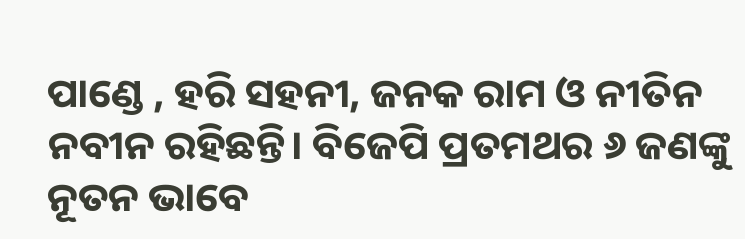ପାଣ୍ଡେ , ହରି ସହନୀ, ଜନକ ରାମ ଓ ନୀତିନ ନବୀନ ରହିଛନ୍ତି। ବିଜେପି ପ୍ରତମଥର ୬ ଜଣଙ୍କୁ ନୂତନ ଭାବେ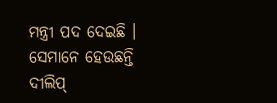ମନ୍ତ୍ରୀ ପଦ ଦେଇଛି । ସେମାନେ ହେଉଛନ୍ତି ଦୀଲିପ୍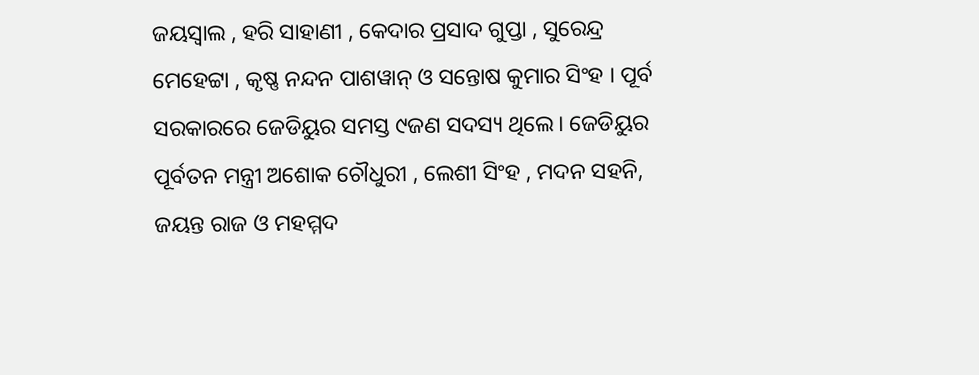ଜୟସ୍ବାଲ , ହରି ସାହାଣୀ , କେଦାର ପ୍ରସାଦ ଗୁପ୍ତା , ସୁରେନ୍ଦ୍ର ମେହେଟ୍ଟା , କୃଷ୍ଣ ନନ୍ଦନ ପାଶୱାନ୍ ଓ ସନ୍ତୋଷ କୁମାର ସିଂହ । ପୂର୍ବ ସରକାରରେ ଜେଡିୟୁର ସମସ୍ତ ୯ଜଣ ସଦସ୍ୟ ଥିଲେ। ଜେଡିୟୁର ପୂର୍ବତନ ମନ୍ତ୍ରୀ ଅଶୋକ ଚୌଧୁରୀ , ଲେଶୀ ସିଂହ , ମଦନ ସହନି, ଜୟନ୍ତ ରାଜ ଓ ମହମ୍ମଦ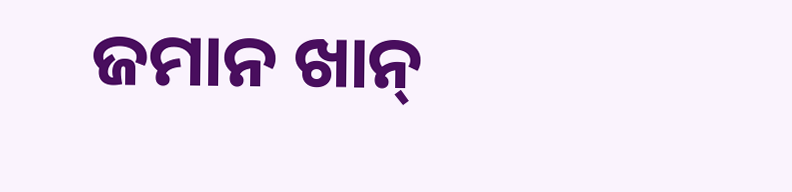ଜମାନ ଖାନ୍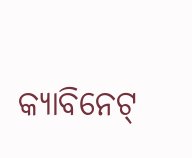କ୍ୟାବିନେଟ୍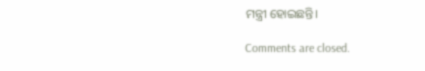ମନ୍ତ୍ରୀ ହୋଇଛନ୍ତି।

Comments are closed.